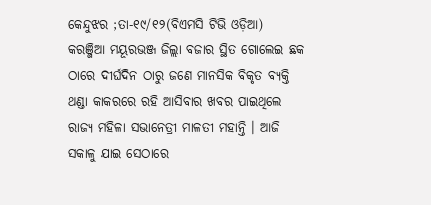କେନ୍ଦୁଝର ;ତା-୧୯/୧୨(ବିଏମସି ଟିଭି ଓଡ଼ିଆ)
କରଞ୍ଜିଆ ମୟୂରଭଞ୍ଜ ଜିଲ୍ଲା ବଜାର ସ୍ଥିତ ଗୋଲେଇ ଛକ ଠାରେ ଦୀର୍ଘଦିନ ଠାରୁ ଜଣେ ମାନସିକ ବିକୃତ ବ୍ୟକ୍ତି ଥଣ୍ଡା କାକରରେ ରହି ଆସିବାର ଖବର ପାଇଥିଲେ ରାଜ୍ୟ ମହିଳା ସଭାନେତ୍ରୀ ମାଳତୀ ମହାନ୍ତି । ଆଜି ସକାଳୁ ଯାଇ ସେଠାରେ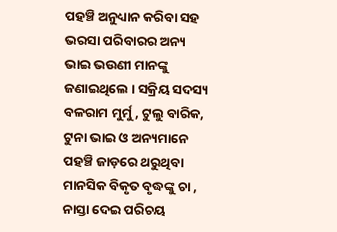ପହଞ୍ଚି ଅନୁଧ୍ୟାନ କରିବା ସହ ଭରସା ପରିବାରର ଅନ୍ୟ ଭାଇ ଭଉଣୀ ମାନଙ୍କୁ ଜଣାଇଥିଲେ । ସକ୍ରିୟ ସଦସ୍ୟ ବଳରାମ ମୁର୍ମୁ , ଟୁଲୁ ବାରିକ, ଟୁନା ଭାଇ ଓ ଅନ୍ୟମାନେ ପହଞ୍ଚି ଜାଡ଼ରେ ଥରୁଥିବା ମାନସିକ ବିକୃତ ବୃଦ୍ଧଙ୍କୁ ଚା , ନାସ୍ତା ଦେଇ ପରିଚୟ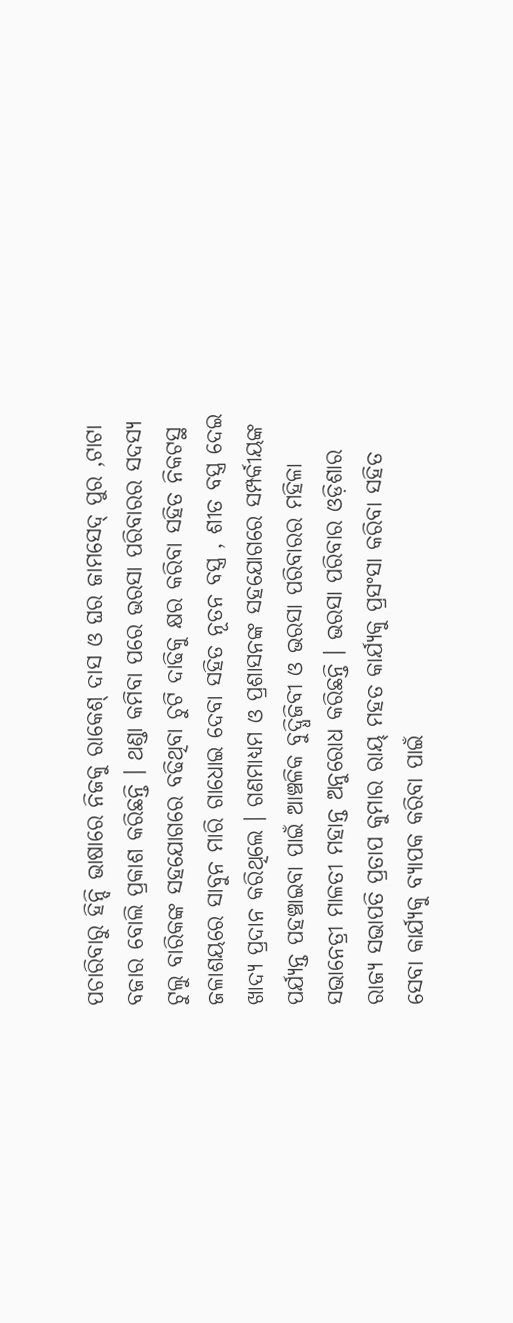ପଚାରିବାରୁ ହିନ୍ଦି ଭାଷାରେ ନିଜକୁ ରାକେଶ୍ ଦାସ ଓ ଘର ଜାମସେଦ୍ ପୁର ,ଟାଟା ବଜାର ବୋଲି ପ୍ରକାଶ କରିଛନ୍ତି । ଥଣ୍ଡା କମିବା ପରେ ଭରସା ପରିବାରର ସଦସ୍ୟ ଟୁଲୁ ବାରିକଙ୍କ ସହଯୋଗରେ ବଢିଥିବା ଚୁଟି ଦାଢିକୁ କ୍ଷର କରିବା ସହିତ ନିକଟସ୍ଥ ଜଳାଶୟରେ ସାବୁନ ମାରି ଗାଧୋଇ ଦେବା ସହିତ ନୂତନ ବସ୍ତ୍ର , ଶୀତ ବସ୍ତ୍ର ଦେଇ ଖାଦ୍ୟ ପ୍ରଦାନ କରିଥିଲେ । ଗଣମାଧ୍ୟମ ଓ ପ୍ରଶାସନଙ୍କ ସହଯୋଗରେ ସମ୍ପର୍କୀୟଙ୍କ ପର୍ଯ୍ୟନ୍ତ ପହଞ୍ଚାଇବା ପାଇଁ ଆଞ୍ଚଳିକ ବୁଦ୍ଧିଜିବୀ ଓ ଭରସା ପରିବାରର ମହିଳା ସଭାନେତ୍ରୀ ମାଳତୀ ମହାନ୍ତ ଅନୁରୋଧ କରିଛନ୍ତି । ଭରସା ପରିବାର ଓଡ଼ିଶାର ରାଜ୍ୟ ସଭାପତି ପ୍ରତାପ କୁମାର ରାୟ୍ ମହତ କାର୍ଯ୍ୟକୁ ପ୍ରସଂସା କରିବା ସହିତ ସେବା କାର୍ଯ୍ୟକୁ ବ୍ୟାପକ କରିବା ପାଇଁ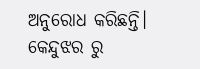ଅନୁରୋଧ କରିଛନ୍ତି।
କେନ୍ଦୁଝର ରୁ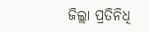ଜିଲ୍ଲା ପ୍ରତିନିଧି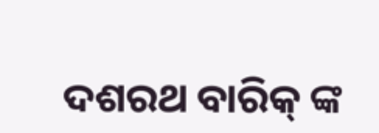ଦଶରଥ ବାରିକ୍ ଙ୍କ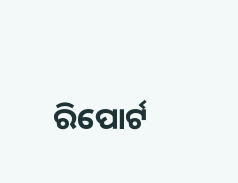ରିପୋର୍ଟ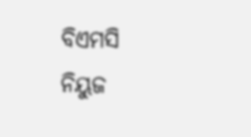ବିଏମସି ନିୟୁଜ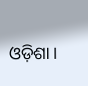ଓଡ଼ିଶା।